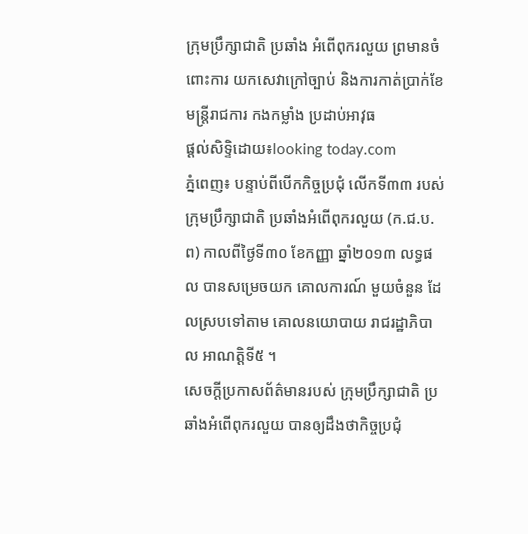ក្រុមប្រឹក្សាជាតិ ប្រឆាំង អំពើពុករលួយ ព្រមានចំពោះការ យកសេវាក្រៅច្បាប់ និងការកាត់ប្រាក់ខែ មន្រ្តីរាជការ កងកម្លាំង ប្រដាប់អាវុធ
ផ្តល់សិទ្ទិដោយ៖looking today.com
ភ្នំពេញ៖ បន្ទាប់ពីបើកកិច្ចប្រជុំ លើកទី៣៣ របស់ក្រុមប្រឹក្សាជាតិ ប្រឆាំងអំពើពុករលួយ (ក.ជ.ប.ព) កាលពីថ្ងៃទី៣០ ខែកញ្ញា ឆ្នាំ២០១៣ លទ្ធផល បានសម្រេចយក គោលការណ៍ មួយចំនួន ដែលស្របទៅតាម គោលនយោបាយ រាជរដ្ឋាភិបាល អាណត្តិទី៥ ។
សេចក្តីប្រកាសព័ត៌មានរបស់ ក្រុមប្រឹក្សាជាតិ ប្រឆាំងអំពើពុករលួយ បានឲ្យដឹងថាកិច្ចប្រជុំ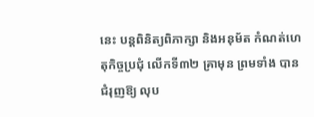នេះ បន្តពិនិត្យពិភាក្សា និងអនុម័ត កំណត់ហេតុកិច្ចប្រជុំ លើកទី៣២ គ្រាមុន ព្រមទាំង បានជំរុញឱ្យ លុប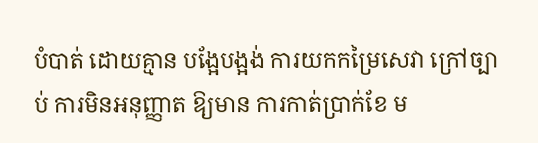បំបាត់ ដោយគ្មាន បង្អែបង្អង់ ការយកកម្រៃសេវា ក្រៅច្បាប់ ការមិនអនុញ្ញាត ឱ្យមាន ការកាត់ប្រាក់ខែ ម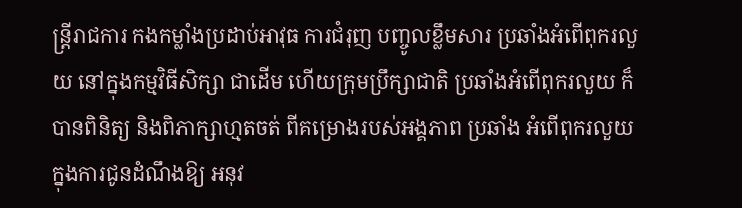ន្រ្តីរាជការ កងកម្លាំងប្រដាប់អាវុធ ការជំរុញ បញ្ចូលខ្លឹមសារ ប្រឆាំងអំពើពុករលួយ នៅក្នុងកម្មវិធីសិក្សា ជាដើម ហើយក្រុមប្រឹក្សាជាតិ ប្រឆាំងអំពើពុករលួយ ក៏បានពិនិត្យ និងពិភាក្សាហ្មតចត់ ពីគម្រោងរបស់អង្គភាព ប្រឆាំង អំពើពុករលួយ ក្នុងការជូនដំណឹងឱ្យ អនុវ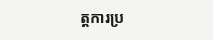ត្តការប្រ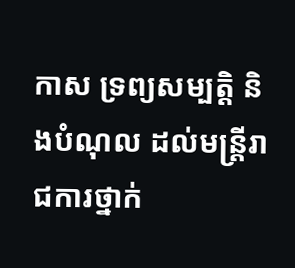កាស ទ្រព្យសម្បត្តិ និងបំណុល ដល់មន្រ្តីរាជការថ្នាក់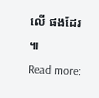លើ ផងដែរ ៕
Read more: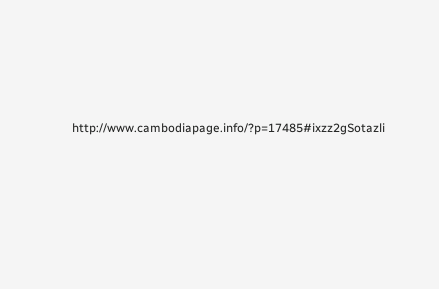http://www.cambodiapage.info/?p=17485#ixzz2gSotazli